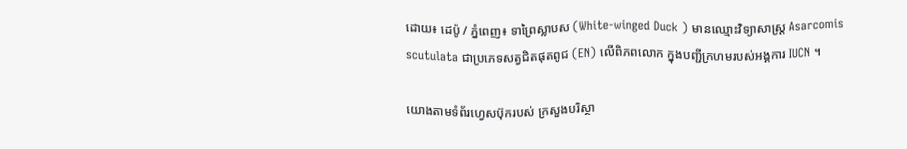ដោយ៖ ដេប៉ូ / ភ្នំពេញ៖ ទាព្រៃស្លាបស (White-winged Duck ) មានឈ្មោះវិទ្យាសាស្ត្រ Asarcomis scutulata ជាប្រភេទសត្វជិតផុតពូជ (EN) លើពិភពលោក ក្នុងបញ្ជីក្រហមរបស់អង្គការ IUCN ។

យោងតាមទំព័រហ្វេសប៊ុករបស់ ក្រសួងបរិស្ថា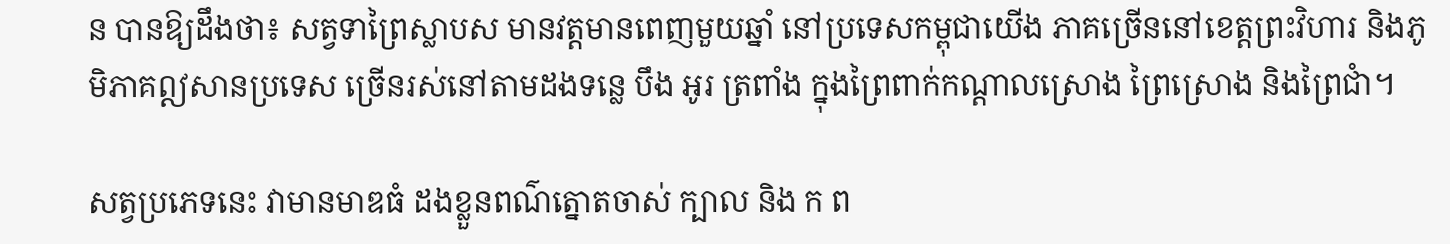ន បានឱ្យដឹងថា៖ សត្វទាព្រៃស្លាបស មានវត្តមានពេញមួយឆ្នាំ នៅប្រទេសកម្ពុជាយើង ភាគច្រើននៅខេត្តព្រះវិហារ និងភូមិភាគឦសានប្រទេស ច្រើនរស់នៅតាមដងទន្លេ បឹង អូរ ត្រពាំង ក្នុងព្រៃពាក់កណ្ដាលស្រោង ព្រៃស្រោង និងព្រៃជាំ។

សត្វប្រភេទនេះ វាមានមាឌធំ ដងខ្លួនពណ៌ត្នោតចាស់ ក្បាល និង ក ព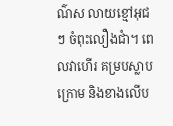ណ៌ស លាយខ្មៅអុជៗ ចំពុះលឿងជាំ។ ពេលវាហើរ គម្របស្លាបក្រោម និងខាងលើប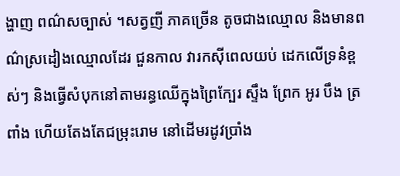ង្ហាញ ពណ៌សច្បាស់ ។សត្វញី ភាគច្រើន តូចជាងឈ្មោល និងមានពណ៌ស្រដៀងឈ្មោលដែរ ជួនកាល វារកស៊ីពេលយប់ ដេកលើទ្រនំខ្ពស់ៗ និងធ្វើសំបុកនៅតាមរន្ធឈើក្នុងព្រៃក្បែរ ស្ទឹង ព្រែក អូរ បឹង ត្រពាំង ហើយតែងតែជម្រុះរោម នៅដើមរដូវប្រាំង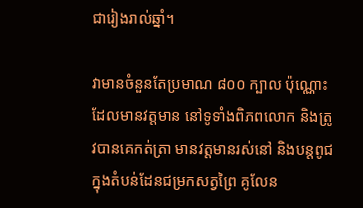ជារៀងរាល់ឆ្នាំ។

វាមានចំនួនតែប្រមាណ ៨០០ ក្បាល ប៉ុណ្ណោះ ដែលមានវត្តមាន នៅទូទាំងពិភពលោក និងត្រូវបានគេកត់ត្រា មានវត្តមានរស់នៅ និងបន្តពូជ ក្នុងតំបន់ដែនជម្រកសត្វព្រៃ គូលែន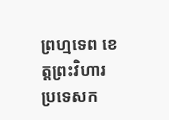ព្រហ្មទេព ខេត្តព្រះវិហារ ប្រទេសក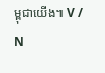ម្ពុជាយើង៕ V / N